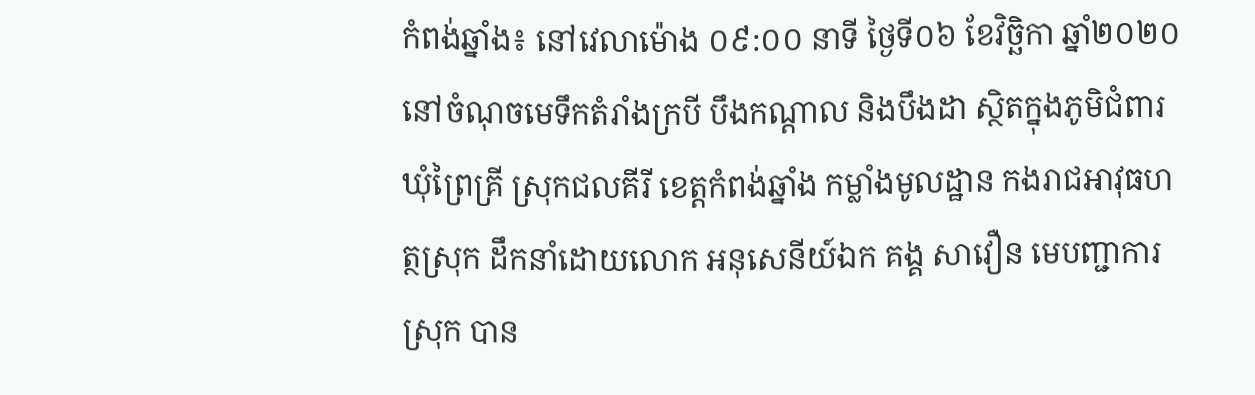កំពង់ឆ្នាំង៖ នៅវេលាម៉ោង ០៩:០០ នាទី ថ្ងៃទី០៦ ខែវិច្ឆិកា ឆ្នាំ២០២០ នៅចំណុចមេទឹកតំរាំងក្របី បឹងកណ្តាល និងបឹងដា ស្ថិតក្នុងភូមិជំពារ ឃុំព្រៃគ្រី ស្រុកជលគីរី ខេត្តកំពង់ឆ្នាំង កម្លាំងមូលដ្ឋាន កងរាជអាវុធហត្ថស្រុក ដឹកនាំដោយលោក អនុសេនីយ៍ឯក គង្គ សាវឿន មេបញ្ជាការស្រុក បាន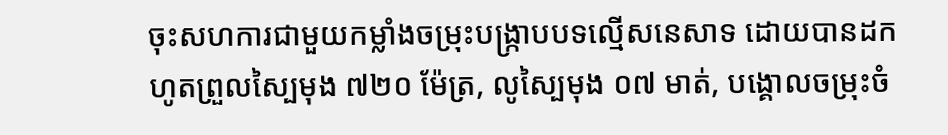ចុះសហការជាមួយកម្លាំងចម្រុះបង្ក្រាបបទល្មើសនេសាទ ដោយបានដកហូតព្រួលស្បៃមុង ៧២០ ម៉ែត្រ, លូស្បៃមុង ០៧ មាត់, បង្គោលចម្រុះចំ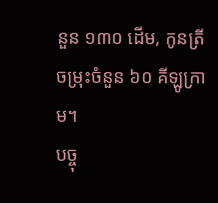នួន ១៣០ ដើម, កូនត្រីចម្រុះចំនួន ៦០ គីឡូក្រាម។
បច្ចុ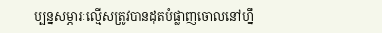ប្បន្នសម្ភារៈល្មើសត្រូវបានដុតបំផ្លាញចោលនៅហ្នឹ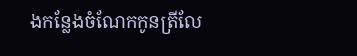ងកន្លែងចំណែកកូនត្រីលែ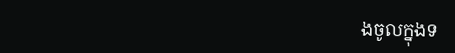ងចូលក្នុងទ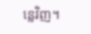ន្លេវិញ។